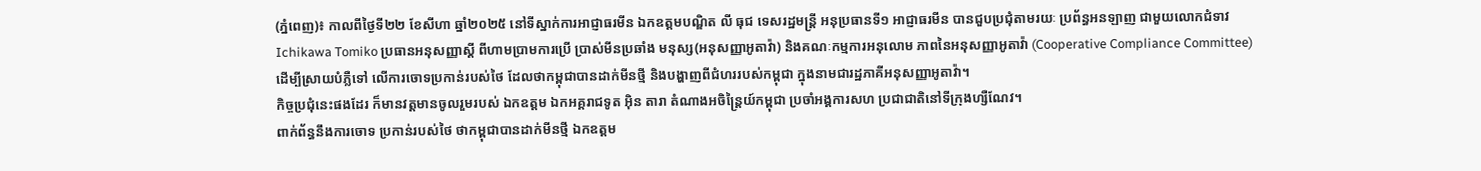(ភ្នំពេញ)៖ កាលពីថ្ងៃទី២២ ខែសីហា ឆ្នាំ២០២៥ នៅទីស្នាក់ការអាជ្ញាធរមីន ឯកឧត្តមបណ្ឌិត លី ធុជ ទេសរដ្ឋមន្ត្រី អនុប្រធានទី១ អាជ្ញាធរមីន បានជួបប្រជុំតាមរយៈ ប្រព័ន្ធអនឡាញ ជាមួយលោកជំទាវ Ichikawa Tomiko ប្រធានអនុសញ្ញាស្តី ពីហាមប្រាមការប្រើ ប្រាស់មីនប្រឆាំង មនុស្ស(អនុសញ្ញាអូតាវ៉ា) និងគណៈកម្មការអនុលោម ភាពនៃអនុសញ្ញាអូតាវ៉ា (Cooperative Compliance Committee) ដើម្បីស្រាយបំភ្លឺទៅ លើការចោទប្រកាន់របស់ថៃ ដែលថាកម្ពុជាបានដាក់មីនថ្មី និងបង្ហាញពីជំហររបស់កម្ពុជា ក្នុងនាមជារដ្ឋភាគីអនុសញ្ញាអូតាវ៉ា។
កិច្ចប្រជុំនេះផងដែរ ក៏មានវត្តមានចូលរួមរបស់ ឯកឧត្តម ឯកអគ្គរាជទូត អ៊ិន តារា តំណាងអចិន្ត្រៃយ៍កម្ពុជា ប្រចាំអង្គការសហ ប្រជាជាតិនៅទីក្រុងហ្សឺណែវ។
ពាក់ព័ន្ធនឹងការចោទ ប្រកាន់របស់ថៃ ថាកម្ពុជាបានដាក់មីនថ្មី ឯកឧត្តម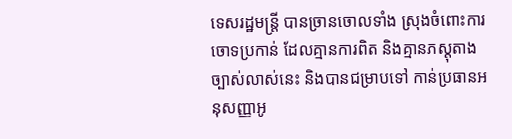ទេសរដ្ឋមន្ត្រី បានច្រានចោលទាំង ស្រុងចំពោះការចោទប្រកាន់ ដែលគ្មានការពិត និងគ្មានភស្តុតាង ច្បាស់លាស់នេះ និងបានជម្រាបទៅ កាន់ប្រធានអនុសញ្ញាអូ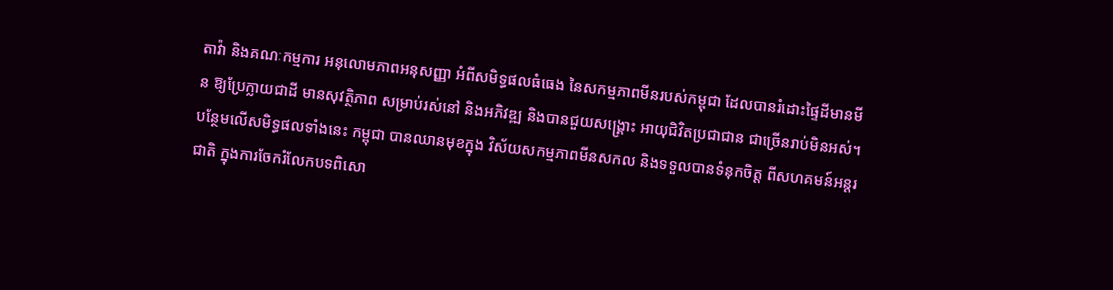តាវ៉ា និងគណៈកម្មការ អនុលោមភាពអនុសញ្ញា អំពីសមិទ្ធផលធំធេង នៃសកម្មភាពមីនរបស់កម្ពុជា ដែលបានរំដោះផ្ទៃដីមានមីន ឱ្យប្រែក្លាយជាដី មានសុវត្ថិភាព សម្រាប់រស់នៅ និងអភិវឌ្ឍ និងបានជួយសង្គ្រោះ អាយុជិវិតប្រជាជាន ជាច្រើនរាប់មិនអស់។
បន្ថែមលើសមិទ្ធផលទាំងនេះ កម្ពុជា បានឈានមុខក្នុង វិស័យសកម្មភាពមីនសកល និងទទួលបានទំនុកចិត្ត ពីសហគមន៍អន្តរជាតិ ក្នុងការចែករំលែកបទពិសោ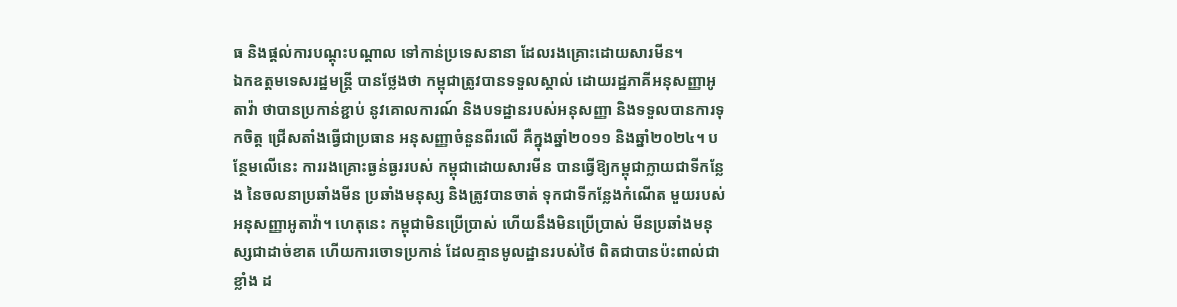ធ និងផ្តល់ការបណ្តុះបណ្តាល ទៅកាន់ប្រទេសនានា ដែលរងគ្រោះដោយសារមីន។
ឯកឧត្តមទេសរដ្ឋមន្ត្រី បានថ្លែងថា កម្ពុជាត្រូវបានទទួលស្គាល់ ដោយរដ្ឋភាគីអនុសញ្ញាអូតាវ៉ា ថាបានប្រកាន់ខ្ជាប់ នូវគោលការណ៍ និងបទដ្ឋានរបស់អនុសញ្ញា និងទទួលបានការទុកចិត្ត ជ្រើសតាំងធ្វើជាប្រធាន អនុសញ្ញាចំនួនពីរលើ គឺក្នុងឆ្នាំ២០១១ និងឆ្នាំ២០២៤។ បន្ថែមលើនេះ ការរងគ្រោះធ្ងន់ធ្ងររបស់ កម្ពុជាដោយសារមីន បានធ្វើឱ្យកម្ពុជាក្លាយជាទីកន្លែង នៃចលនាប្រឆាំងមីន ប្រឆាំងមនុស្ស និងត្រូវបានចាត់ ទុកជាទីកន្លែងកំណើត មួយរបស់អនុសញ្ញាអូតាវ៉ា។ ហេតុនេះ កម្ពុជាមិនប្រើប្រាស់ ហើយនឹងមិនប្រើប្រាស់ មីនប្រឆាំងមនុស្សជាដាច់ខាត ហើយការចោទប្រកាន់ ដែលគ្មានមូលដ្ឋានរបស់ថៃ ពិតជាបានប៉ះពាល់ជាខ្លាំង ដ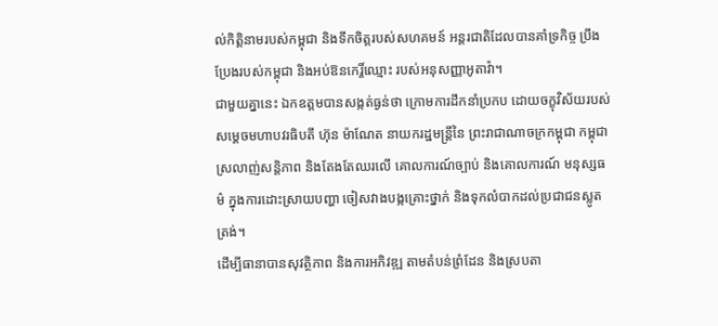ល់កិត្តិនាមរបស់កម្ពុជា និងទឹកចិត្តរបស់សហគមន៍ អន្តរជាតិដែលបានគាំទ្រកិច្ច ប្រឹងប្រែងរបស់កម្ពុជា និងអប់ឱនកេរ្តិ៍ឈ្មោះ របស់អនុសញ្ញាអូតាវ៉ា។
ជាមួយគ្នានេះ ឯកឧត្តមបានសង្កត់ធ្ងន់ថា ក្រោមការដឹកនាំប្រកប ដោយចក្ខុវិស័យរបស់ សម្តេចមហាបវរធិបតី ហ៊ុន ម៉ាណែត នាយករដ្ឋមន្ត្រីនៃ ព្រះរាជាណាចក្រកម្ពុជា កម្ពុជាស្រលាញ់សន្តិភាព និងតែងតែឈរលើ គោលការណ៍ច្បាប់ និងគោលការណ៍ មនុស្សធម៌ ក្នុងការដោះស្រាយបញ្ហា ចៀសវាងបង្កគ្រោះថ្នាក់ និងទុកលំបាកដល់ប្រជាជនស្លូតត្រង់។
ដើម្បីធានាបានសុវត្ថិភាព និងការអភិវឌ្ឍ តាមតំបន់ព្រំដែន និងស្របតា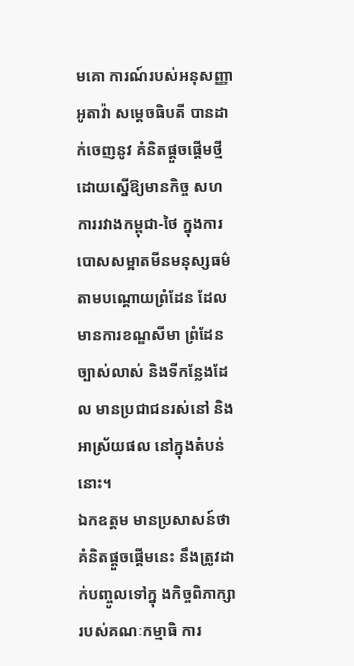មគោ ការណ៍របស់អនុសញ្ញាអូតាវ៉ា សម្តេចធិបតី បានដាក់ចេញនូវ គំនិតផ្តួចផ្តើមថ្មី ដោយស្នើឱ្យមានកិច្ច សហការរវាងកម្ពុជា-ថៃ ក្នុងការបោសសម្អាតមីនមនុស្សធម៌ តាមបណ្តោយព្រំដែន ដែលមានការខណ្ឌសីមា ព្រំដែនច្បាស់លាស់ និងទីកន្លែងដែល មានប្រជាជនរស់នៅ និងអាស្រ័យផល នៅក្នុងតំបន់នោះ។
ឯកឧត្តម មានប្រសាសន៍ថា គំនិតផ្តួចផ្តើមនេះ នឹងត្រូវដាក់បញ្ចូលទៅក្នុ ងកិច្ចពិភាក្សា របស់គណៈកម្មាធិ ការ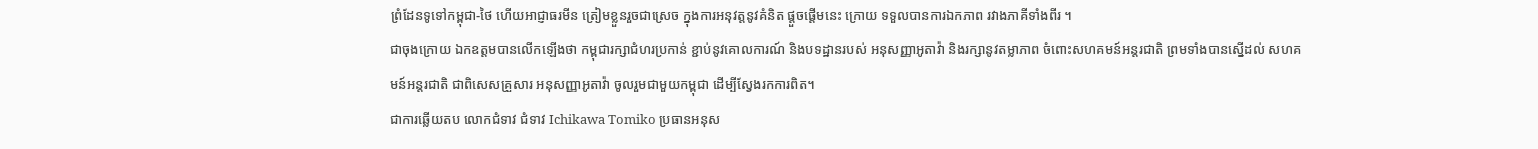ព្រំដែនទូទៅកម្ពុជា-ថៃ ហើយអាជ្ញាធរមីន ត្រៀមខ្លួនរួចជាស្រេច ក្នុងការអនុវត្តនូវគំនិត ផ្តួចផ្តើមនេះ ក្រោយ ទទួលបានការឯកភាព រវាងភាគីទាំងពីរ ។
ជាចុងក្រោយ ឯកឧត្តមបានលើកឡើងថា កម្ពុជារក្សាជំហរប្រកាន់ ខ្ជាប់នូវគោលការណ៍ និងបទដ្ឋានរបស់ អនុសញ្ញាអូតាវ៉ា និងរក្សានូវតម្លាភាព ចំពោះសហគមន៍អន្តរជាតិ ព្រមទាំងបានស្នើដល់ សហគមន៍អន្តរជាតិ ជាពិសេសគ្រួសារ អនុសញ្ញាអូតាវ៉ា ចូលរួមជាមួយកម្ពុជា ដើម្បីស្វែងរកការពិត។
ជាការឆ្លើយតប លោកជំទាវ ជំទាវ Ichikawa Tomiko ប្រធានអនុស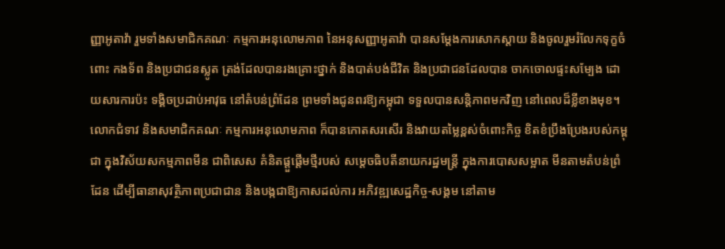ញ្ញាអូតាវ៉ា រួមទាំងសមាជិកគណៈ កម្មការអនុលោមភាព នៃអនុសញ្ញាអូតាវ៉ា បានសម្តែងការសោកស្តាយ និងចូលរួមរំលែកទុក្ខចំពោះ កងទ័ព និងប្រជាជនស្លូត ត្រង់ដែលបានរងគ្រោះថ្នាក់ និងបាត់បង់ជីវិត និងប្រជាជនដែលបាន ចាកចោលផ្ទះសម្បែង ដោយសារការប៉ះ ទង្គិចប្រដាប់អាវុធ នៅតំបន់ព្រំដែន ព្រមទាំងជូនពរឱ្យកម្ពុជា ទទួលបានសន្តិភាពមកវិញ នៅពេលដ៏ខ្លីខាងមុខ។
លោកជំទាវ និងសមាជិកគណៈ កម្មការអនុលោមភាព ក៏បានកោតសរសើរ និងវាយតម្លៃខ្ពស់ចំពោះកិច្ច ខិតខំប្រឹងប្រែងរបស់កម្ពុជា ក្នុងវិស័យសកម្មភាពមីន ជាពិសេស គំនិតផ្តួផ្តើមថ្មីរបស់ សម្តេចធិបតីនាយករដ្ឋមន្ត្រី ក្នុងការបោសសម្អាត មីនតាមតំបន់ព្រំដែន ដើម្បីធានាសុវត្ថិភាពប្រជាជាន និងបង្កជាឱ្យកាសដល់ការ អភិវឌ្ឍសេដ្ឋកិច្ច-សង្គម នៅតាម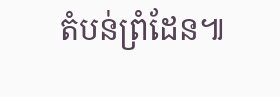តំបន់ព្រំដែន៕